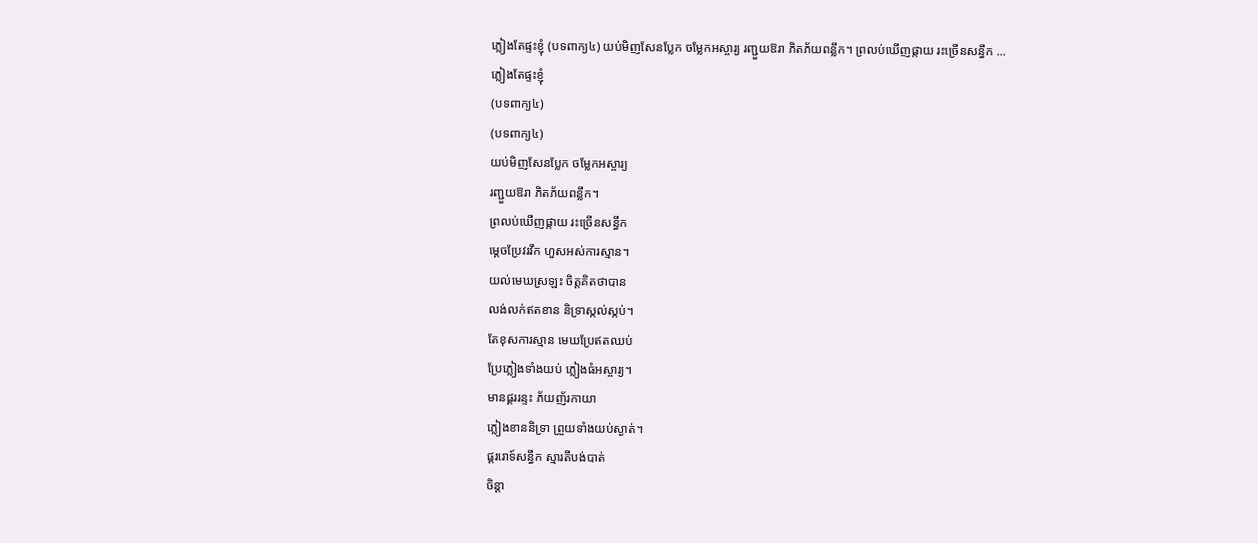ភ្លៀងតែផ្ទះខ្ញុំ (បទពាក្យ៤) យប់មិញសែនប្លែក ចម្លែកអស្ចារ្យ រញ្ជួយឱរា ភិតភ័យពន្លឹក។ ព្រលប់ឃើញផ្កាយ រះច្រើនសន្ធឹក ...
ភ្លៀងតែផ្ទះខ្ញុំ
(បទពាក្យ៤)
(បទពាក្យ៤)
យប់មិញសែនប្លែក ចម្លែកអស្ចារ្យ
រញ្ជួយឱរា ភិតភ័យពន្លឹក។
ព្រលប់ឃើញផ្កាយ រះច្រើនសន្ធឹក
ម្ដេចប្រែវរវឹក ហួសអស់ការស្មាន។
យល់មេឃស្រឡះ ចិត្តគិតថាបាន
លង់លក់ឥតខាន និទ្រាស្កល់ស្កប់។
តែខុសការស្មាន មេឃប្រែឥតឈប់
ប្រែភ្លៀងទាំងយប់ ភ្លៀងធំអស្ចារ្យ។
មានផ្គររន្ទះ ភ័យញ័រកាយា
ភ្លៀងខាននិទ្រា ព្រួយទាំងយប់ស្ងាត់។
ផ្គររោទ៍សន្ធឹក ស្មារតីបង់បាត់
ចិន្ដា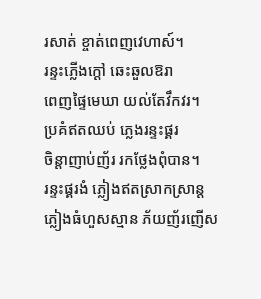រសាត់ ខ្ចាត់ពេញវេហាស៍។
រន្ទះភ្លើងក្ដៅ ឆេះឆួលឱរា
ពេញផ្ទៃមេឃា យល់តែវឹកវរ។
ប្រគំឥតឈប់ ភ្លេងរន្ទះផ្គរ
ចិន្ដាញាប់ញ័រ រកថ្លែងពុំបាន។
រន្ទះផ្គរងំ ភ្លៀងឥតស្រាកស្រាន្ត
ភ្លៀងធំហួសស្មាន ភ័យញ័រញើស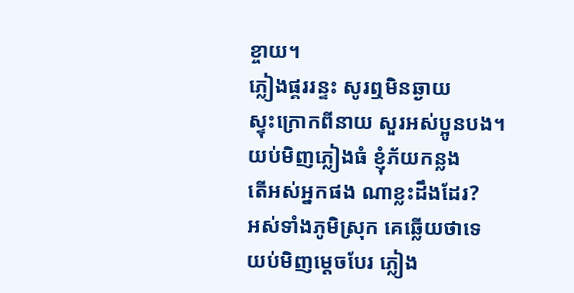ខ្ចាយ។
ភ្លៀងផ្គររន្ទះ សូរឮមិនឆ្ងាយ
ស្ទុះក្រោកពីនាយ សួរអស់ប្អូនបង។
យប់មិញភ្លៀងធំ ខ្ញុំភ័យកន្លង
តើអស់អ្នកផង ណាខ្លះដឹងដែរ?
អស់ទាំងភូមិស្រុក គេឆ្លើយថាទេ
យប់មិញម្ដេចបែរ ភ្លៀង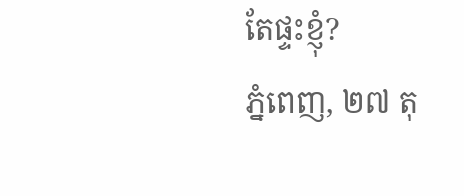តែផ្ទះខ្ញុំ?
ភ្នំពេញ, ២៧ តុ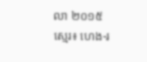លា ២០១៥
ស្មេរ៖ ហេង-រ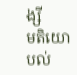ង្សី
មតិយោបល់